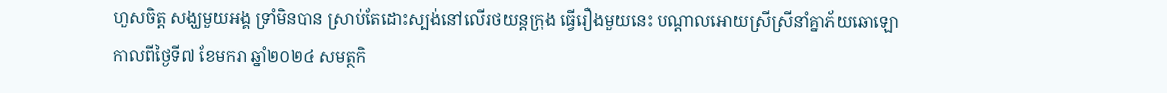ហួសចិត្ត សង្ឃមួយអង្គ ទ្រាំមិនបាន ស្រាប់តែដោះស្បង់នៅលើរថយន្តក្រុង ធ្វើរឿងមួយនេះ បណ្តាលអោយស្រីស្រីនាំគ្នាភ័យឆោឡោ
កាលពីថ្ងៃទី៧ ខែមករា ឆ្នាំ២០២៤ សមត្ថកិ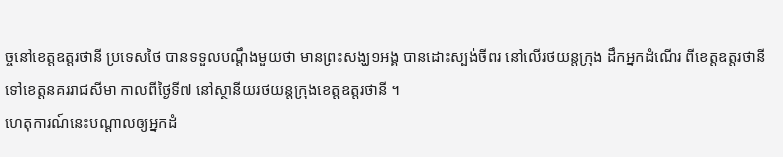ច្ចនៅខេត្តឧត្តរថានី ប្រទេសថៃ បានទទួលបណ្តឹងមួយថា មានព្រះសង្ឃ១អង្គ បានដោះស្បង់ចីពរ នៅលើរថយន្តក្រុង ដឹកអ្នកដំណើរ ពីខេត្តឧត្តរថានី ទៅខេត្តនគររាជសីមា កាលពីថ្ងៃទី៧ នៅស្ថានីយរថយន្តក្រុងខេត្តឧត្តរថានី ។
ហេតុការណ៍នេះបណ្តាលឲ្យអ្នកដំ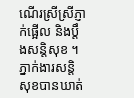ណើរស្រីស្រីភ្ញាក់ផ្អើល និងប្តឹងសន្តិសុខ ។ ភ្នាក់ងារសន្តិសុខបានឃាត់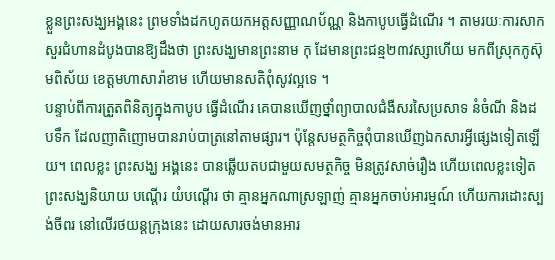ខ្លួនព្រះសង្ឃអង្គនេះ ព្រមទាំងដកហូតយកអត្តសញ្ញាណប័ណ្ណ និងកាបូបធ្វើដំណើរ ។ តាមរយៈការសាកសួរជំហានដំបូងបានឱ្យដឹងថា ព្រះសង្ឃមានព្រះនាម កុ ដែមានព្រះជន្ម២៣វស្សាហើយ មកពីស្រុកកូស៊ុមពិស័យ ខេត្តមហាសារ៉ាខាម ហើយមានសតិពុំសូវល្អទេ ។
បន្ទាប់ពីការត្រួតពិនិត្យក្នុងកាបូប ធ្វើដំណើរ គេបានឃើញថ្នាំព្យាបាលជំងឺសរសៃប្រសាទ នំចំណី និងដបទឹក ដែលញាតិញោមបានរាប់បាត្រនៅតាមផ្សារ។ ប៉ុន្តែសមត្ថកិច្ចពុំបានឃើញឯកសារអ្វីផ្សេងទៀតឡើយ។ ពេលខ្លះ ព្រះសង្ឃ អង្គនេះ បានឆ្លើយតបជាមួយសមត្ថកិច្ច មិនត្រូវសាច់រឿង ហើយពេលខ្លះទៀត ព្រះសង្ឃនិយាយ បណ្តើរ យំបណ្តើរ ថា គ្មានអ្នកណាស្រឡាញ់ គ្មានអ្នកចាប់អារម្មណ៍ ហើយការដោះស្បង់ចីពរ នៅលើរថយន្តក្រុងនេះ ដោយសារចង់មានអារ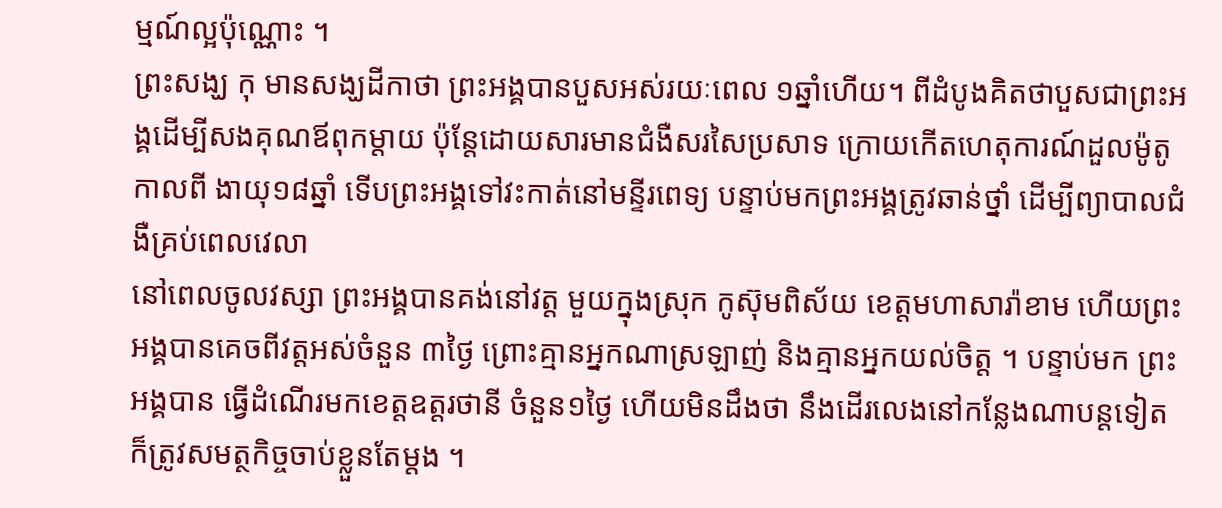ម្មណ៍ល្អប៉ុណ្ណោះ ។
ព្រះសង្ឃ កុ មានសង្ឃដីកាថា ព្រះអង្គបានបួសអស់រយៈពេល ១ឆ្នាំហើយ។ ពីដំបូងគិតថាបួសជាព្រះអង្គដើម្បីសងគុណឪពុកម្តាយ ប៉ុន្តែដោយសារមានជំងឺសរសៃប្រសាទ ក្រោយកើតហេតុការណ៍ដួលម៉ូតូ កាលពី ងាយុ១៨ឆ្នាំ ទើបព្រះអង្គទៅវះកាត់នៅមន្ទីរពេទ្យ បន្ទាប់មកព្រះអង្គត្រូវឆាន់ថ្នាំ ដើម្បីព្យាបាលជំងឺគ្រប់ពេលវេលា
នៅពេលចូលវស្សា ព្រះអង្គបានគង់នៅវត្ត មួយក្នុងស្រុក កូស៊ុមពិស័យ ខេត្តមហាសារ៉ាខាម ហើយព្រះអង្គបានគេចពីវត្តអស់ចំនួន ៣ថ្ងៃ ព្រោះគ្មានអ្នកណាស្រឡាញ់ និងគ្មានអ្នកយល់ចិត្ត ។ បន្ទាប់មក ព្រះអង្គបាន ធ្វើដំណើរមកខេត្តឧត្តរថានី ចំនួន១ថ្ងៃ ហើយមិនដឹងថា នឹងដើរលេងនៅកន្លែងណាបន្តទៀត ក៏ត្រូវសមត្ថកិច្ចចាប់ខ្លួនតែម្តង ។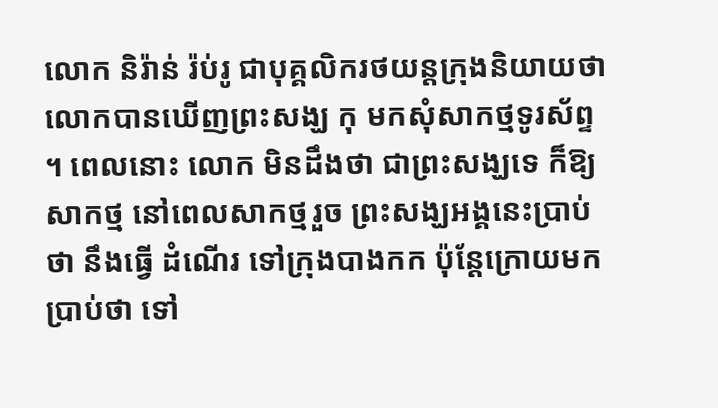លោក និរ៉ាន់ រ៉ប់រូ ជាបុគ្គលិករថយន្តក្រុងនិយាយថា លោកបានឃើញព្រះសង្ឃ កុ មកសុំសាកថ្មទូរស័ព្ទ ។ ពេលនោះ លោក មិនដឹងថា ជាព្រះសង្ឃទេ ក៏ឱ្យសាកថ្ម នៅពេលសាកថ្មរួច ព្រះសង្ឃអង្គនេះប្រាប់ថា នឹងធ្វើ ដំណើរ ទៅក្រុងបាងកក ប៉ុន្តែក្រោយមកប្រាប់ថា ទៅ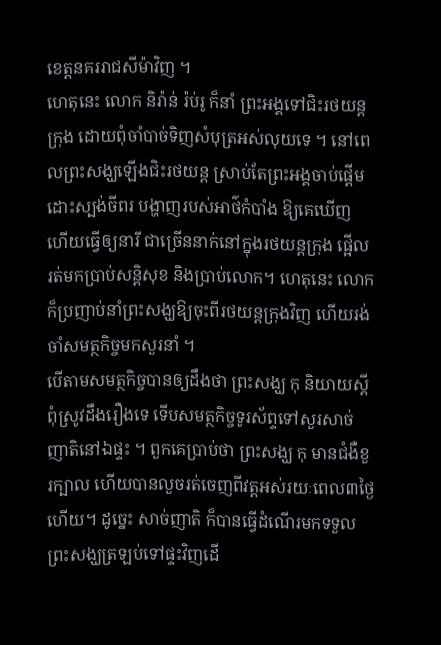ខេត្តនគររាជសីម៉ាវិញ ។
ហេតុនេះ លោក និរ៉ាន់ រ៉ប់រូ ក៏នាំ ព្រះអង្គទៅជិះរថយន្តក្រុង ដោយពុំចាំបាច់ទិញសំបុត្រអស់លុយទេ ។ នៅពេលព្រះសង្ឃឡើងជិះរថយន្ត ស្រាប់តែព្រះអង្គចាប់ផ្តើមដោះស្បង់ចីពរ បង្ហាញរបស់អាថ៌កំបាំង ឱ្យគេឃើញ ហើយធ្វើឲ្យនារី ជាច្រើននាក់នៅក្នុងរថយន្តក្រុង ផ្អើលរត់មកប្រាប់សន្តិសុខ និងប្រាប់លោក។ ហេតុនេះ លោកក៏ប្រញាប់នាំព្រះសង្ឃឱ្យចុះពីរថយន្តក្រុងវិញ ហើយរង់ចាំសមត្ថកិច្ចមកសួរនាំ ។
បើតាមសមត្ថកិច្ចបានឲ្យដឹងថា ព្រះសង្ឃ កុ និយាយស្ដីពុំស្រូវដឹងរឿងទេ ទើបសមត្ថកិច្ចទូរស័ព្ទទៅសួរសាច់ញាតិនៅឯផ្ទះ ។ ពួកគេប្រាប់ថា ព្រះសង្ឃ កុ មានជំងឺខួរក្បាល ហើយបានលួចរត់ចេញពីវត្តអស់រយៈពេល៣ថ្ងៃហើយ។ ដូច្នេះ សាច់ញាតិ ក៏បានធ្វើដំណើរមកទទួលព្រះសង្ឃត្រឡប់ទៅផ្ទះវិញដើ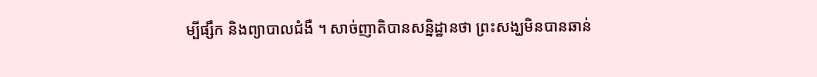ម្បីផ្សឹក និងព្យាបាលជំងឺ ។ សាច់ញាតិបានសន្និដ្ឋានថា ព្រះសង្ឃមិនបានឆាន់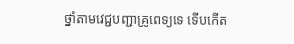ថ្នាំតាមវេជ្ជបញ្ជាគ្រូពេទ្យទេ ទើបកើត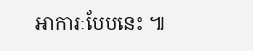អាការៈបែបនេះ ៕